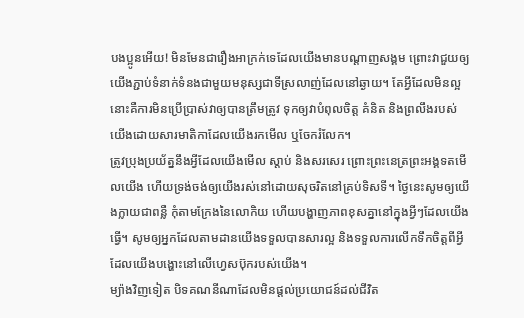បងប្អូនអើយ! មិនមែនជារឿងអាក្រក់ទេដែលយើងមានបណ្ដាញសង្គម ព្រោះវាជួយឲ្យយើងភ្ជាប់ទំនាក់ទំនងជាមួយមនុស្សជាទីស្រលាញ់ដែលនៅឆ្ងាយ។ តែអ្វីដែលមិនល្អនោះគឺការមិនប្រើប្រាស់វាឲ្យបានត្រឹមត្រូវ ទុកឲ្យវាបំពុលចិត្ត គំនិត និងព្រលឹងរបស់យើងដោយសារមាតិកាដែលយើងរកមើល ឬចែករំលែក។
ត្រូវប្រុងប្រយ័ត្ននឹងអ្វីដែលយើងមើល ស្ដាប់ និងសរសេរ ព្រោះព្រះនេត្រព្រះអង្គទតមើលយើង ហើយទ្រង់ចង់ឲ្យយើងរស់នៅដោយសុចរិតនៅគ្រប់ទិសទី។ ថ្ងៃនេះសូមឲ្យយើងក្លាយជាពន្លឺ កុំតាមក្រែងនៃលោកិយ ហើយបង្ហាញភាពខុសគ្នានៅក្នុងអ្វីៗដែលយើងធ្វើ។ សូមឲ្យអ្នកដែលតាមដានយើងទទួលបានសារល្អ និងទទួលការលើកទឹកចិត្តពីអ្វីដែលយើងបង្ហោះនៅលើហ្វេសប៊ុករបស់យើង។
ម្យ៉ាងវិញទៀត បិទគណនីណាដែលមិនផ្ដល់ប្រយោជន៍ដល់ជីវិត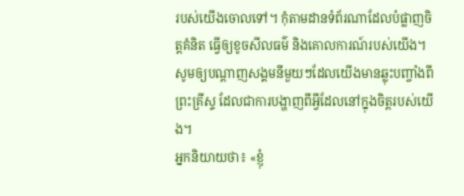របស់យើងចោលទៅ។ កុំតាមដានទំព័រណាដែលបំផ្លាញចិត្តគំនិត ធ្វើឲ្យខូចសីលធម៌ និងគោលការណ៍របស់យើង។ សូមឲ្យបណ្ដាញសង្គមនីមួយៗដែលយើងមានឆ្លុះបញ្ចាំងពីព្រះគ្រីស្ទ ដែលជាការបង្ហាញពីអ្វីដែលនៅក្នុងចិត្តរបស់យើង។
អ្នកនិយាយថា៖ «ខ្ញុំ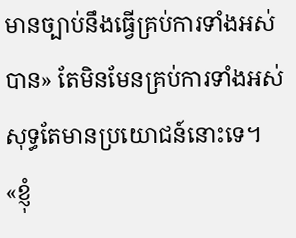មានច្បាប់នឹងធ្វើគ្រប់ការទាំងអស់បាន» តែមិនមែនគ្រប់ការទាំងអស់សុទ្ធតែមានប្រយោជន៍នោះទេ។ «ខ្ញុំ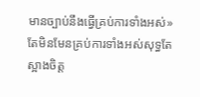មានច្បាប់នឹងធ្វើគ្រប់ការទាំងអស់» តែមិនមែនគ្រប់ការទាំងអស់សុទ្ធតែស្អាងចិត្ត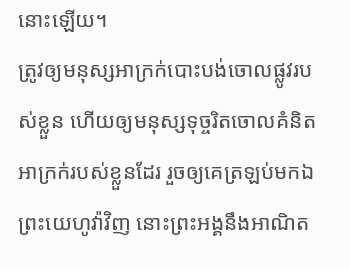នោះឡើយ។
ត្រូវឲ្យមនុស្សអាក្រក់បោះបង់ចោលផ្លូវរបស់ខ្លួន ហើយឲ្យមនុស្សទុច្ចរិតចោលគំនិតអាក្រក់របស់ខ្លួនដែរ រួចឲ្យគេត្រឡប់មកឯព្រះយេហូវ៉ាវិញ នោះព្រះអង្គនឹងអាណិត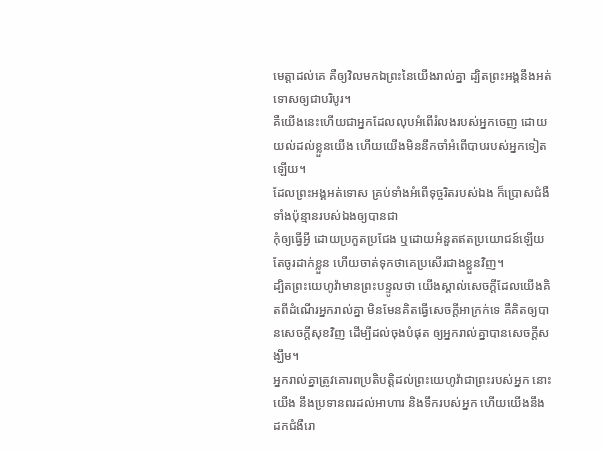មេត្តាដល់គេ គឺឲ្យវិលមកឯព្រះនៃយើងរាល់គ្នា ដ្បិតព្រះអង្គនឹងអត់ទោសឲ្យជាបរិបូរ។
គឺយើងនេះហើយជាអ្នកដែលលុបអំពើរំលងរបស់អ្នកចេញ ដោយយល់ដល់ខ្លួនយើង ហើយយើងមិននឹកចាំអំពើបាបរបស់អ្នកទៀតឡើយ។
ដែលព្រះអង្គអត់ទោស គ្រប់ទាំងអំពើទុច្ចរិតរបស់ឯង ក៏ប្រោសជំងឺទាំងប៉ុន្មានរបស់ឯងឲ្យបានជា
កុំឲ្យធ្វើអ្វី ដោយប្រកួតប្រជែង ឬដោយអំនួតឥតប្រយោជន៍ឡើយ តែចូរដាក់ខ្លួន ហើយចាត់ទុកថាគេប្រសើរជាងខ្លួនវិញ។
ដ្បិតព្រះយេហូវ៉ាមានព្រះបន្ទូលថា យើងស្គាល់សេចក្ដីដែលយើងគិតពីដំណើរអ្នករាល់គ្នា មិនមែនគិតធ្វើសេចក្ដីអាក្រក់ទេ គឺគិតឲ្យបានសេចក្ដីសុខវិញ ដើម្បីដល់ចុងបំផុត ឲ្យអ្នករាល់គ្នាបានសេចក្ដីសង្ឃឹម។
អ្នករាល់គ្នាត្រូវគោរពប្រតិបត្តិដល់ព្រះយេហូវ៉ាជាព្រះរបស់អ្នក នោះយើង នឹងប្រទានពរដល់អាហារ និងទឹករបស់អ្នក ហើយយើងនឹងដកជំងឺរោ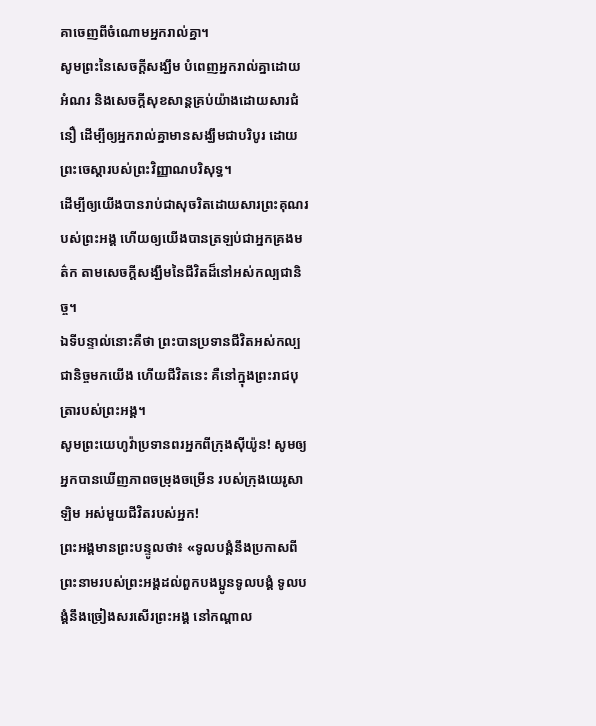គាចេញពីចំណោមអ្នករាល់គ្នា។
សូមព្រះនៃសេចក្តីសង្ឃឹម បំពេញអ្នករាល់គ្នាដោយអំណរ និងសេចក្តីសុខសាន្តគ្រប់យ៉ាងដោយសារជំនឿ ដើម្បីឲ្យអ្នករាល់គ្នាមានសង្ឃឹមជាបរិបូរ ដោយព្រះចេស្តារបស់ព្រះវិញ្ញាណបរិសុទ្ធ។
ដើម្បីឲ្យយើងបានរាប់ជាសុចរិតដោយសារព្រះគុណរបស់ព្រះអង្គ ហើយឲ្យយើងបានត្រឡប់ជាអ្នកគ្រងមត៌ក តាមសេចក្ដីសង្ឃឹមនៃជីវិតដ៏នៅអស់កល្បជានិច្ច។
ឯទីបន្ទាល់នោះគឺថា ព្រះបានប្រទានជីវិតអស់កល្បជានិច្ចមកយើង ហើយជីវិតនេះ គឺនៅក្នុងព្រះរាជបុត្រារបស់ព្រះអង្គ។
សូមព្រះយេហូវ៉ាប្រទានពរអ្នកពីក្រុងស៊ីយ៉ូន! សូមឲ្យអ្នកបានឃើញភាពចម្រុងចម្រើន របស់ក្រុងយេរូសាឡិម អស់មួយជីវិតរបស់អ្នក!
ព្រះអង្គមានព្រះបន្ទូលថា៖ «ទូលបង្គំនឹងប្រកាសពីព្រះនាមរបស់ព្រះអង្គដល់ពួកបងប្អូនទូលបង្គំ ទូលបង្គំនឹងច្រៀងសរសើរព្រះអង្គ នៅកណ្តាល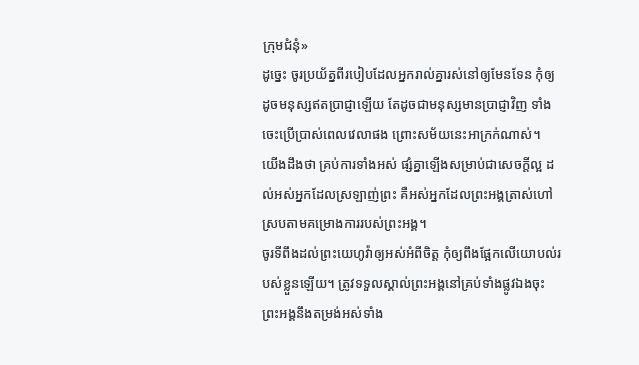ក្រុមជំនុំ»
ដូច្នេះ ចូរប្រយ័ត្នពីរបៀបដែលអ្នករាល់គ្នារស់នៅឲ្យមែនទែន កុំឲ្យដូចមនុស្សឥតប្រាជ្ញាឡើយ តែដូចជាមនុស្សមានប្រាជ្ញាវិញ ទាំងចេះប្រើប្រាស់ពេលវេលាផង ព្រោះសម័យនេះអាក្រក់ណាស់។
យើងដឹងថា គ្រប់ការទាំងអស់ ផ្សំគ្នាឡើងសម្រាប់ជាសេចក្តីល្អ ដល់អស់អ្នកដែលស្រឡាញ់ព្រះ គឺអស់អ្នកដែលព្រះអង្គត្រាស់ហៅ ស្របតាមគម្រោងការរបស់ព្រះអង្គ។
ចូរទីពឹងដល់ព្រះយេហូវ៉ាឲ្យអស់អំពីចិត្ត កុំឲ្យពឹងផ្អែកលើយោបល់របស់ខ្លួនឡើយ។ ត្រូវទទួលស្គាល់ព្រះអង្គនៅគ្រប់ទាំងផ្លូវឯងចុះ ព្រះអង្គនឹងតម្រង់អស់ទាំង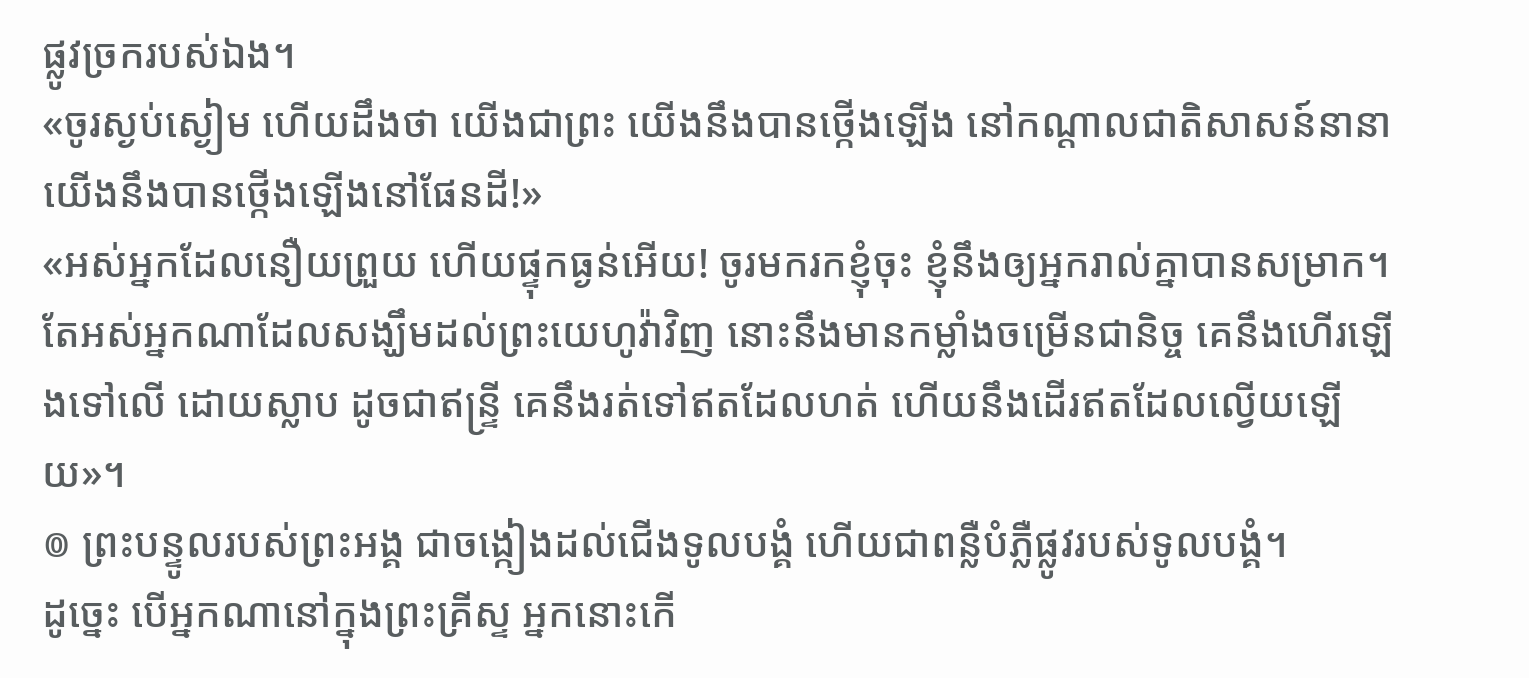ផ្លូវច្រករបស់ឯង។
«ចូរស្ងប់ស្ងៀម ហើយដឹងថា យើងជាព្រះ យើងនឹងបានថ្កើងឡើង នៅកណ្ដាលជាតិសាសន៍នានា យើងនឹងបានថ្កើងឡើងនៅផែនដី!»
«អស់អ្នកដែលនឿយព្រួយ ហើយផ្ទុកធ្ងន់អើយ! ចូរមករកខ្ញុំចុះ ខ្ញុំនឹងឲ្យអ្នករាល់គ្នាបានសម្រាក។
តែអស់អ្នកណាដែលសង្ឃឹមដល់ព្រះយេហូវ៉ាវិញ នោះនឹងមានកម្លាំងចម្រើនជានិច្ច គេនឹងហើរឡើងទៅលើ ដោយស្លាប ដូចជាឥន្ទ្រី គេនឹងរត់ទៅឥតដែលហត់ ហើយនឹងដើរឥតដែលល្វើយឡើយ»។
៙ ព្រះបន្ទូលរបស់ព្រះអង្គ ជាចង្កៀងដល់ជើងទូលបង្គំ ហើយជាពន្លឺបំភ្លឺផ្លូវរបស់ទូលបង្គំ។
ដូច្នេះ បើអ្នកណានៅក្នុងព្រះគ្រីស្ទ អ្នកនោះកើ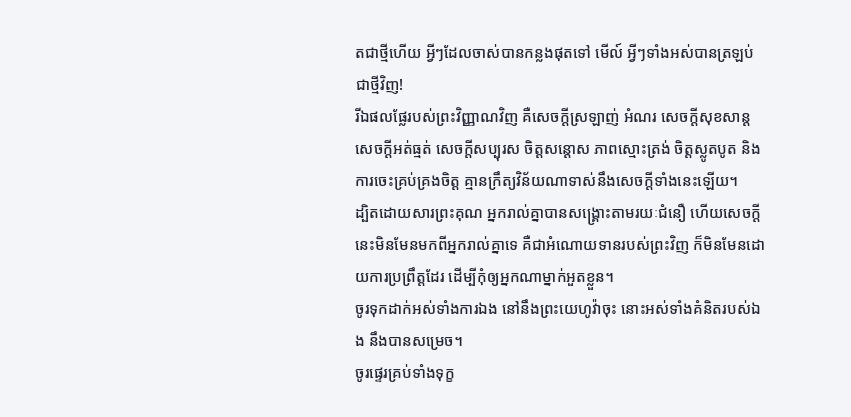តជាថ្មីហើយ អ្វីៗដែលចាស់បានកន្លងផុតទៅ មើល៍ អ្វីៗទាំងអស់បានត្រឡប់ជាថ្មីវិញ!
រីឯផលផ្លែរបស់ព្រះវិញ្ញាណវិញ គឺសេចក្ដីស្រឡាញ់ អំណរ សេចក្ដីសុខសាន្ត សេចក្ដីអត់ធ្មត់ សេចក្ដីសប្បុរស ចិត្តសន្ដោស ភាពស្មោះត្រង់ ចិត្តស្លូតបូត និងការចេះគ្រប់គ្រងចិត្ត គ្មានក្រឹត្យវិន័យណាទាស់នឹងសេចក្ដីទាំងនេះឡើយ។
ដ្បិតដោយសារព្រះគុណ អ្នករាល់គ្នាបានសង្គ្រោះតាមរយៈជំនឿ ហើយសេចក្តីនេះមិនមែនមកពីអ្នករាល់គ្នាទេ គឺជាអំណោយទានរបស់ព្រះវិញ ក៏មិនមែនដោយការប្រព្រឹត្តដែរ ដើម្បីកុំឲ្យអ្នកណាម្នាក់អួតខ្លួន។
ចូរទុកដាក់អស់ទាំងការឯង នៅនឹងព្រះយេហូវ៉ាចុះ នោះអស់ទាំងគំនិតរបស់ឯង នឹងបានសម្រេច។
ចូរផ្ទេរគ្រប់ទាំងទុក្ខ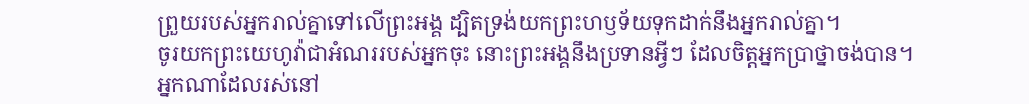ព្រួយរបស់អ្នករាល់គ្នាទៅលើព្រះអង្គ ដ្បិតទ្រង់យកព្រះហឫទ័យទុកដាក់នឹងអ្នករាល់គ្នា។
ចូរយកព្រះយេហូវ៉ាជាអំណររបស់អ្នកចុះ នោះព្រះអង្គនឹងប្រទានអ្វីៗ ដែលចិត្តអ្នកប្រាថ្នាចង់បាន។
អ្នកណាដែលរស់នៅ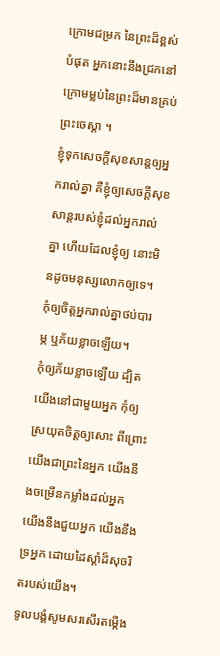ក្រោមជម្រក នៃព្រះដ៏ខ្ពស់បំផុត អ្នកនោះនឹងជ្រកនៅក្រោមម្លប់នៃព្រះដ៏មានគ្រប់ ព្រះចេស្តា ។
ខ្ញុំទុកសេចក្តីសុខសាន្តឲ្យអ្នករាល់គ្នា គឺខ្ញុំឲ្យសេចក្តីសុខសាន្តរបស់ខ្ញុំដល់អ្នករាល់គ្នា ហើយដែលខ្ញុំឲ្យ នោះមិនដូចមនុស្សលោកឲ្យទេ។ កុំឲ្យចិត្តអ្នករាល់គ្នាថប់បារម្ភ ឬភ័យខ្លាចឡើយ។
កុំឲ្យភ័យខ្លាចឡើយ ដ្បិតយើងនៅជាមួយអ្នក កុំឲ្យស្រយុតចិត្តឲ្យសោះ ពីព្រោះយើងជាព្រះនៃអ្នក យើងនឹងចម្រើនកម្លាំងដល់អ្នក យើងនឹងជួយអ្នក យើងនឹងទ្រអ្នក ដោយដៃស្តាំដ៏សុចរិតរបស់យើង។
ទូលបង្គំសូមសរសើរតម្កើង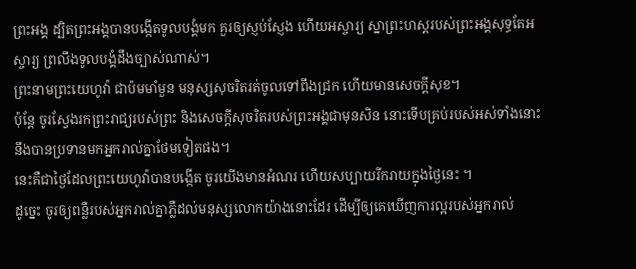ព្រះអង្គ ដ្បិតព្រះអង្គបានបង្កើតទូលបង្គំមក គួរឲ្យស្ញប់ស្ញែង ហើយអស្ចារ្យ ស្នាព្រះហស្តរបស់ព្រះអង្គសុទ្ធតែអស្ចារ្យ ព្រលឹងទូលបង្គំដឹងច្បាស់ណាស់។
ព្រះនាមព្រះយេហូវ៉ា ជាប៉មមាំមួន មនុស្សសុចរិតរត់ចូលទៅពឹងជ្រក ហើយមានសេចក្ដីសុខ។
ប៉ុន្តែ ចូរស្វែងរកព្រះរាជ្យរបស់ព្រះ និងសេចក្តីសុចរិតរបស់ព្រះអង្គជាមុនសិន នោះទើបគ្រប់របស់អស់ទាំងនោះ នឹងបានប្រទានមកអ្នករាល់គ្នាថែមទៀតផង។
នេះគឺជាថ្ងៃដែលព្រះយេហូវ៉ាបានបង្កើត ចូរយើងមានអំណរ ហើយសប្បាយរីករាយក្នុងថ្ងៃនេះ ។
ដូច្នេះ ចូរឲ្យពន្លឺរបស់អ្នករាល់គ្នាភ្លឺដល់មនុស្សលោកយ៉ាងនោះដែរ ដើម្បីឲ្យគេឃើញការល្អរបស់អ្នករាល់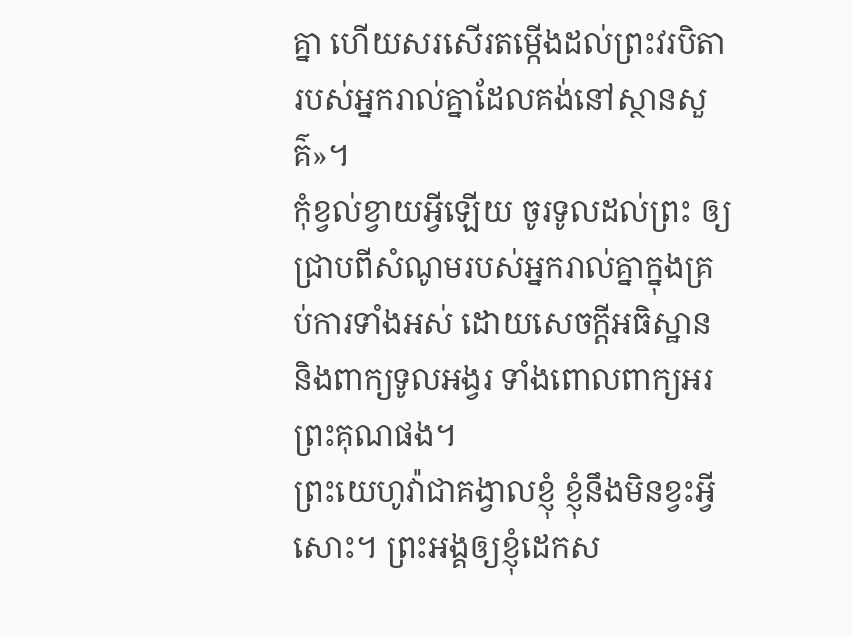គ្នា ហើយសរសើរតម្កើងដល់ព្រះវរបិតារបស់អ្នករាល់គ្នាដែលគង់នៅស្ថានសួគ៌»។
កុំខ្វល់ខ្វាយអ្វីឡើយ ចូរទូលដល់ព្រះ ឲ្យជ្រាបពីសំណូមរបស់អ្នករាល់គ្នាក្នុងគ្រប់ការទាំងអស់ ដោយសេចក្ដីអធិស្ឋាន និងពាក្យទូលអង្វរ ទាំងពោលពាក្យអរព្រះគុណផង។
ព្រះយេហូវ៉ាជាគង្វាលខ្ញុំ ខ្ញុំនឹងមិនខ្វះអ្វីសោះ។ ព្រះអង្គឲ្យខ្ញុំដេកស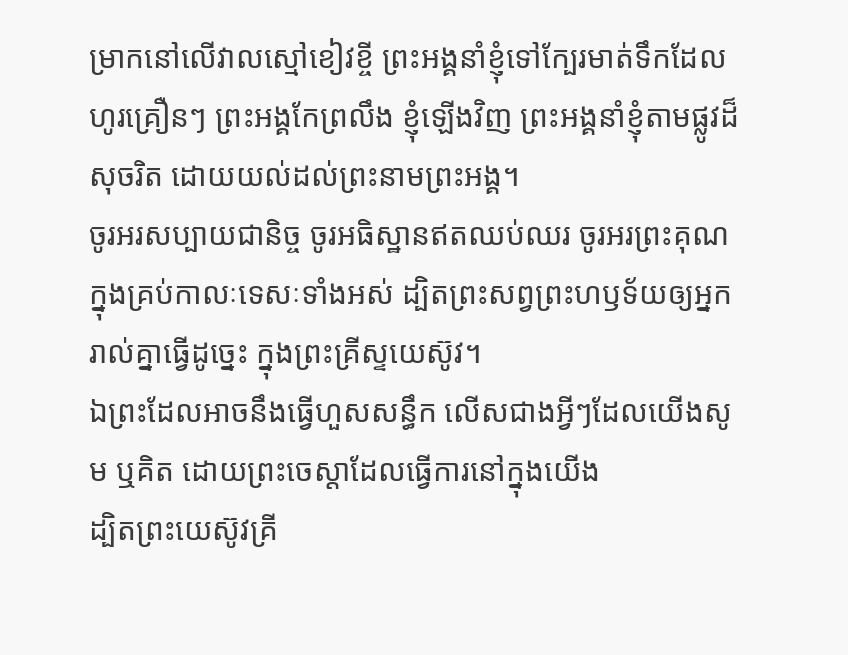ម្រាកនៅលើវាលស្មៅខៀវខ្ចី ព្រះអង្គនាំខ្ញុំទៅក្បែរមាត់ទឹកដែលហូរគ្រឿនៗ ព្រះអង្គកែព្រលឹង ខ្ញុំឡើងវិញ ព្រះអង្គនាំខ្ញុំតាមផ្លូវដ៏សុចរិត ដោយយល់ដល់ព្រះនាមព្រះអង្គ។
ចូរអរសប្បាយជានិច្ច ចូរអធិស្ឋានឥតឈប់ឈរ ចូរអរព្រះគុណក្នុងគ្រប់កាលៈទេសៈទាំងអស់ ដ្បិតព្រះសព្វព្រះហឫទ័យឲ្យអ្នករាល់គ្នាធ្វើដូច្នេះ ក្នុងព្រះគ្រីស្ទយេស៊ូវ។
ឯព្រះដែលអាចនឹងធ្វើហួសសន្ធឹក លើសជាងអ្វីៗដែលយើងសូម ឬគិត ដោយព្រះចេស្តាដែលធ្វើការនៅក្នុងយើង
ដ្បិតព្រះយេស៊ូវគ្រី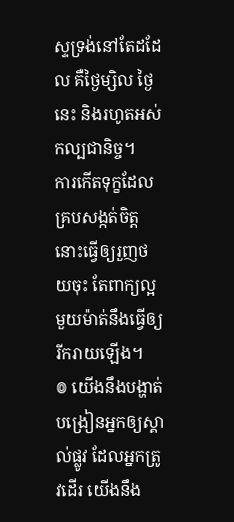ស្ទទ្រង់នៅតែដដែល គឺថ្ងៃម្សិល ថ្ងៃនេះ និងរហូតអស់កល្បជានិច្ច។
ការកើតទុក្ខដែលគ្របសង្កត់ចិត្ត នោះធ្វើឲ្យរួញថយចុះ តែពាក្យល្អមួយម៉ាត់នឹងធ្វើឲ្យរីករាយឡើង។
៙ យើងនឹងបង្ហាត់បង្រៀនអ្នកឲ្យស្គាល់ផ្លូវ ដែលអ្នកត្រូវដើរ យើងនឹង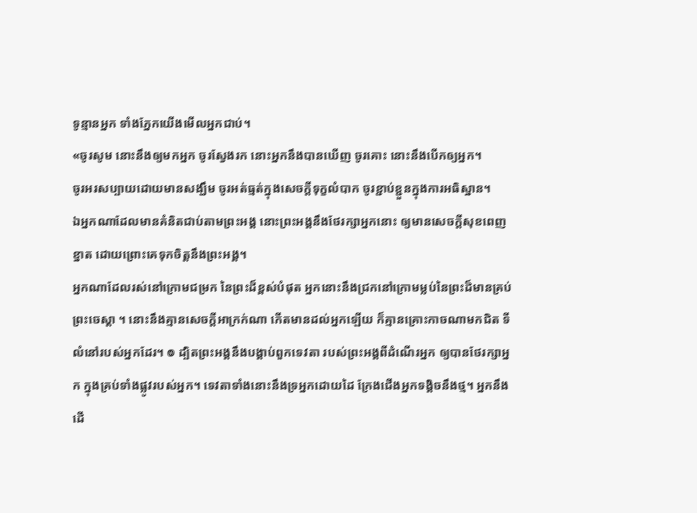ទូន្មានអ្នក ទាំងភ្នែកយើងមើលអ្នកជាប់។
«ចូរសូម នោះនឹងឲ្យមកអ្នក ចូរស្វែងរក នោះអ្នកនឹងបានឃើញ ចូរគោះ នោះនឹងបើកឲ្យអ្នក។
ចូរអរសប្បាយដោយមានសង្ឃឹម ចូរអត់ធ្មត់ក្នុងសេចក្តីទុក្ខលំបាក ចូរខ្ជាប់ខ្ជួនក្នុងការអធិស្ឋាន។
ឯអ្នកណាដែលមានគំនិតជាប់តាមព្រះអង្គ នោះព្រះអង្គនឹងថែរក្សាអ្នកនោះ ឲ្យមានសេចក្ដីសុខពេញខ្នាត ដោយព្រោះគេទុកចិត្តនឹងព្រះអង្គ។
អ្នកណាដែលរស់នៅក្រោមជម្រក នៃព្រះដ៏ខ្ពស់បំផុត អ្នកនោះនឹងជ្រកនៅក្រោមម្លប់នៃព្រះដ៏មានគ្រប់ ព្រះចេស្តា ។ នោះនឹងគ្មានសេចក្ដីអាក្រក់ណា កើតមានដល់អ្នកឡើយ ក៏គ្មានគ្រោះកាចណាមកជិត ទីលំនៅរបស់អ្នកដែរ។ ៙ ដ្បិតព្រះអង្គនឹងបង្គាប់ពួកទេវតា របស់ព្រះអង្គពីដំណើរអ្នក ឲ្យបានថែរក្សាអ្នក ក្នុងគ្រប់ទាំងផ្លូវរបស់អ្នក។ ទេវតាទាំងនោះនឹងទ្រអ្នកដោយដៃ ក្រែងជើងអ្នកទង្គិចនឹងថ្ម។ អ្នកនឹងដើ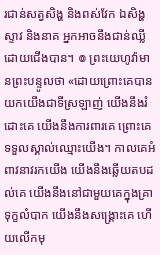រជាន់សត្វសិង្ហ និងពស់វែក ឯសិង្ហស្ទាវ និងនាគ អ្នកអាចនឹងជាន់ឈ្លីដោយជើងបាន។ ៙ ព្រះយេហូវ៉ាមានព្រះបន្ទូលថា «ដោយព្រោះគេបានយកយើងជាទីស្រឡាញ់ យើងនឹងរំដោះគេ យើងនឹងការពារគេ ព្រោះគេទទួលស្គាល់ឈ្មោះយើង។ កាលគេអំពាវនាវរកយើង យើងនឹងឆ្លើយតបដល់គេ យើងនឹងនៅជាមួយគេក្នុងគ្រាទុក្ខលំបាក យើងនឹងសង្គ្រោះគេ ហើយលើកមុ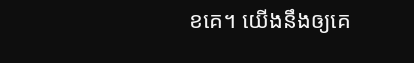ខគេ។ យើងនឹងឲ្យគេ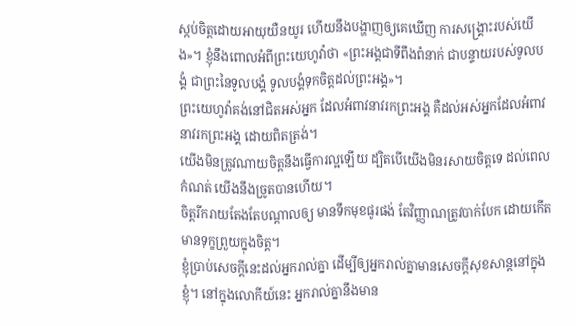ស្កប់ចិត្តដោយអាយុយឺនយូរ ហើយនឹងបង្ហាញឲ្យគេឃើញ ការសង្គ្រោះរបស់យើង»។ ខ្ញុំនឹងពោលអំពីព្រះយេហូវ៉ាថា «ព្រះអង្គជាទីពឹងពំនាក់ ជាបន្ទាយរបស់ទូលបង្គំ ជាព្រះនៃទូលបង្គំ ទូលបង្គំទុកចិត្តដល់ព្រះអង្គ»។
ព្រះយេហូវ៉ាគង់នៅជិតអស់អ្នក ដែលអំពាវនាវរកព្រះអង្គ គឺដល់អស់អ្នកដែលអំពាវនាវរកព្រះអង្គ ដោយពិតត្រង់។
យើងមិនត្រូវណាយចិត្តនឹងធ្វើការល្អឡើយ ដ្បិតបើយើងមិនរសាយចិត្តទេ ដល់ពេលកំណត់ យើងនឹងច្រូតបានហើយ។
ចិត្តរីករាយតែងតែបណ្ដាលឲ្យ មានទឹកមុខផូរផង់ តែវិញ្ញាណត្រូវបាក់បែក ដោយកើតមានទុក្ខព្រួយក្នុងចិត្ត។
ខ្ញុំប្រាប់សេចក្ដីនេះដល់អ្នករាល់គ្នា ដើម្បីឲ្យអ្នករាល់គ្នាមានសេចក្តីសុខសាន្តនៅក្នុងខ្ញុំ។ នៅក្នុងលោកីយ៍នេះ អ្នករាល់គ្នានឹងមាន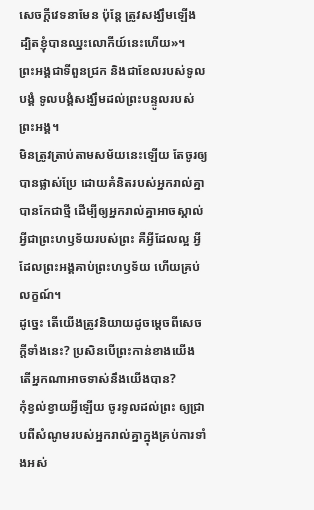សេចក្តីវេទនាមែន ប៉ុន្តែ ត្រូវសង្ឃឹមឡើង ដ្បិតខ្ញុំបានឈ្នះលោកីយ៍នេះហើយ»។
ព្រះអង្គជាទីពួនជ្រក និងជាខែលរបស់ទូលបង្គំ ទូលបង្គំសង្ឃឹមដល់ព្រះបន្ទូលរបស់ព្រះអង្គ។
មិនត្រូវត្រាប់តាមសម័យនេះឡើយ តែចូរឲ្យបានផ្លាស់ប្រែ ដោយគំនិតរបស់អ្នករាល់គ្នាបានកែជាថ្មី ដើម្បីឲ្យអ្នករាល់គ្នាអាចស្គាល់អ្វីជាព្រះហឫទ័យរបស់ព្រះ គឺអ្វីដែលល្អ អ្វីដែលព្រះអង្គគាប់ព្រះហឫទ័យ ហើយគ្រប់លក្ខណ៍។
ដូច្នេះ តើយើងត្រូវនិយាយដូចម្តេចពីសេចក្តីទាំងនេះ? ប្រសិនបើព្រះកាន់ខាងយើង តើអ្នកណាអាចទាស់នឹងយើងបាន?
កុំខ្វល់ខ្វាយអ្វីឡើយ ចូរទូលដល់ព្រះ ឲ្យជ្រាបពីសំណូមរបស់អ្នករាល់គ្នាក្នុងគ្រប់ការទាំងអស់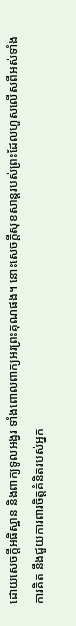ដោយសេចក្ដីអធិស្ឋាន និងពាក្យទូលអង្វរ ទាំងពោលពាក្យអរព្រះគុណផង។ នោះសេចក្ដីសុខសាន្តរបស់ព្រះដែលហួសលើសពីអស់ទាំងការគិត នឹងជួយការពារចិត្តគំនិតរបស់អ្នក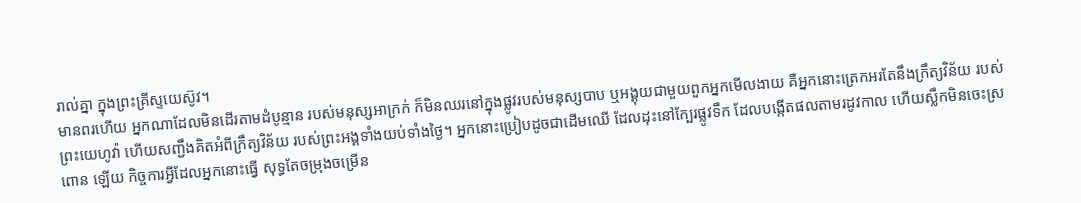រាល់គ្នា ក្នុងព្រះគ្រីស្ទយេស៊ូវ។
មានពរហើយ អ្នកណាដែលមិនដើរតាមដំបូន្មាន របស់មនុស្សអាក្រក់ ក៏មិនឈរនៅក្នុងផ្លូវរបស់មនុស្សបាប ឬអង្គុយជាមួយពួកអ្នកមើលងាយ គឺអ្នកនោះត្រេកអរតែនឹងក្រឹត្យវិន័យ របស់ព្រះយេហូវ៉ា ហើយសញ្ជឹងគិតអំពីក្រឹត្យវិន័យ របស់ព្រះអង្គទាំងយប់ទាំងថ្ងៃ។ អ្នកនោះប្រៀបដូចជាដើមឈើ ដែលដុះនៅក្បែរផ្លូវទឹក ដែលបង្កើតផលតាមរដូវកាល ហើយស្លឹកមិនចេះស្រពោន ឡើយ កិច្ចការអ្វីដែលអ្នកនោះធ្វើ សុទ្ធតែចម្រុងចម្រើន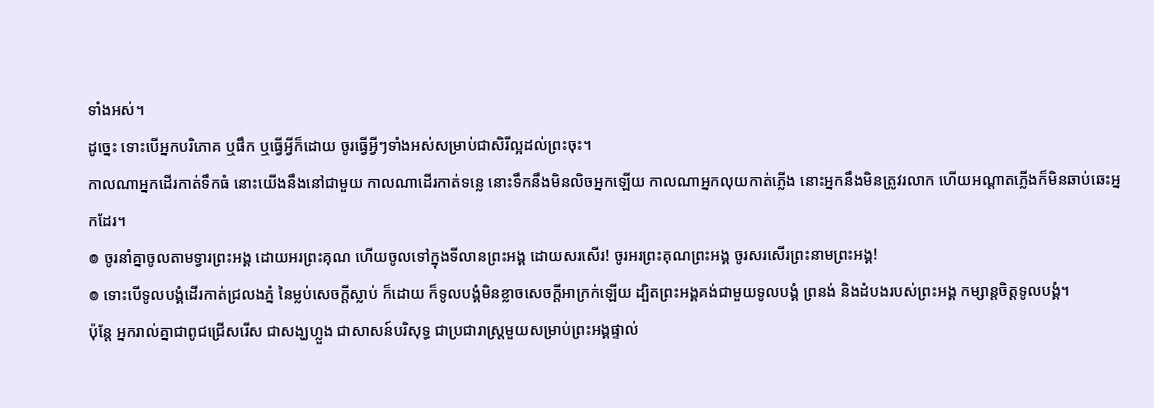ទាំងអស់។
ដូច្នេះ ទោះបើអ្នកបរិភោគ ឬផឹក ឬធ្វើអ្វីក៏ដោយ ចូរធ្វើអ្វីៗទាំងអស់សម្រាប់ជាសិរីល្អដល់ព្រះចុះ។
កាលណាអ្នកដើរកាត់ទឹកធំ នោះយើងនឹងនៅជាមួយ កាលណាដើរកាត់ទន្លេ នោះទឹកនឹងមិនលិចអ្នកឡើយ កាលណាអ្នកលុយកាត់ភ្លើង នោះអ្នកនឹងមិនត្រូវរលាក ហើយអណ្ដាតភ្លើងក៏មិនឆាប់ឆេះអ្នកដែរ។
៙ ចូរនាំគ្នាចូលតាមទ្វារព្រះអង្គ ដោយអរព្រះគុណ ហើយចូលទៅក្នុងទីលានព្រះអង្គ ដោយសរសើរ! ចូរអរព្រះគុណព្រះអង្គ ចូរសរសើរព្រះនាមព្រះអង្គ!
៙ ទោះបើទូលបង្គំដើរកាត់ជ្រលងភ្នំ នៃម្លប់សេចក្ដីស្លាប់ ក៏ដោយ ក៏ទូលបង្គំមិនខ្លាចសេចក្ដីអាក្រក់ឡើយ ដ្បិតព្រះអង្គគង់ជាមួយទូលបង្គំ ព្រនង់ និងដំបងរបស់ព្រះអង្គ កម្សាន្តចិត្តទូលបង្គំ។
ប៉ុន្តែ អ្នករាល់គ្នាជាពូជជ្រើសរើស ជាសង្ឃហ្លួង ជាសាសន៍បរិសុទ្ធ ជាប្រជារាស្ត្រមួយសម្រាប់ព្រះអង្គផ្ទាល់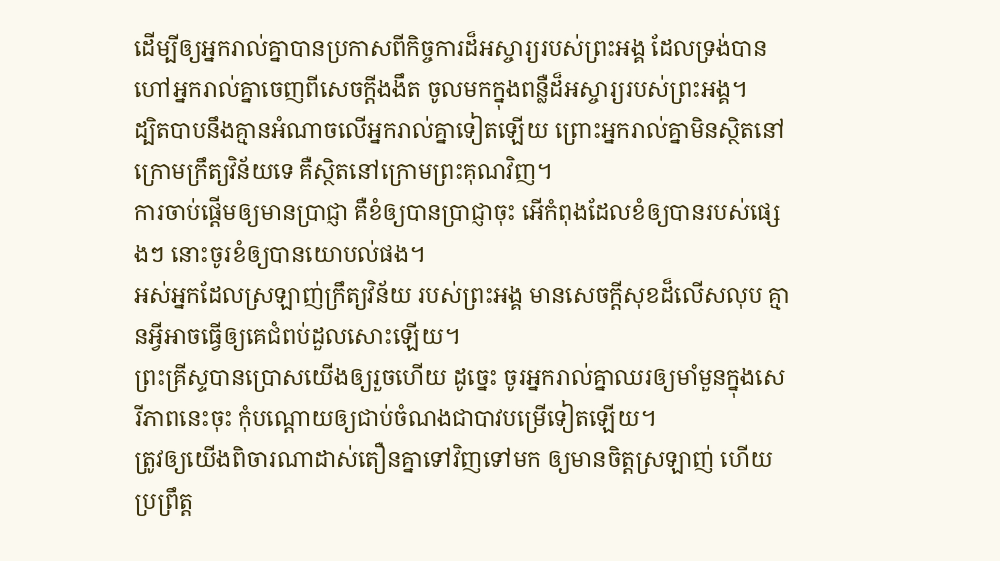ដើម្បីឲ្យអ្នករាល់គ្នាបានប្រកាសពីកិច្ចការដ៏អស្ចារ្យរបស់ព្រះអង្គ ដែលទ្រង់បានហៅអ្នករាល់គ្នាចេញពីសេចក្តីងងឹត ចូលមកក្នុងពន្លឺដ៏អស្ចារ្យរបស់ព្រះអង្គ។
ដ្បិតបាបនឹងគ្មានអំណាចលើអ្នករាល់គ្នាទៀតឡើយ ព្រោះអ្នករាល់គ្នាមិនស្ថិតនៅក្រោមក្រឹត្យវិន័យទេ គឺស្ថិតនៅក្រោមព្រះគុណវិញ។
ការចាប់ផ្ដើមឲ្យមានប្រាជ្ញា គឺខំឲ្យបានប្រាជ្ញាចុះ អើកំពុងដែលខំឲ្យបានរបស់ផ្សេងៗ នោះចូរខំឲ្យបានយោបល់ផង។
អស់អ្នកដែលស្រឡាញ់ក្រឹត្យវិន័យ របស់ព្រះអង្គ មានសេចក្ដីសុខដ៏លើសលុប គ្មានអ្វីអាចធ្វើឲ្យគេជំពប់ដួលសោះឡើយ។
ព្រះគ្រីស្ទបានប្រោសយើងឲ្យរួចហើយ ដូច្នេះ ចូរអ្នករាល់គ្នាឈរឲ្យមាំមួនក្នុងសេរីភាពនេះចុះ កុំបណ្តោយឲ្យជាប់ចំណងជាបាវបម្រើទៀតឡើយ។
ត្រូវឲ្យយើងពិចារណាដាស់តឿនគ្នាទៅវិញទៅមក ឲ្យមានចិត្តស្រឡាញ់ ហើយប្រព្រឹត្ត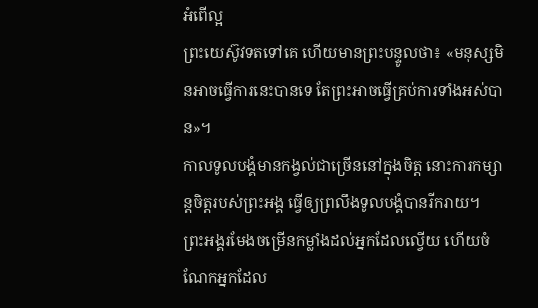អំពើល្អ
ព្រះយេស៊ូវទតទៅគេ ហើយមានព្រះបន្ទូលថា៖ «មនុស្សមិនអាចធ្វើការនេះបានទេ តែព្រះអាចធ្វើគ្រប់ការទាំងអស់បាន»។
កាលទូលបង្គំមានកង្វល់ជាច្រើននៅក្នុងចិត្ត នោះការកម្សាន្តចិត្តរបស់ព្រះអង្គ ធ្វើឲ្យព្រលឹងទូលបង្គំបានរីករាយ។
ព្រះអង្គរមែងចម្រើនកម្លាំងដល់អ្នកដែលល្វើយ ហើយចំណែកអ្នកដែល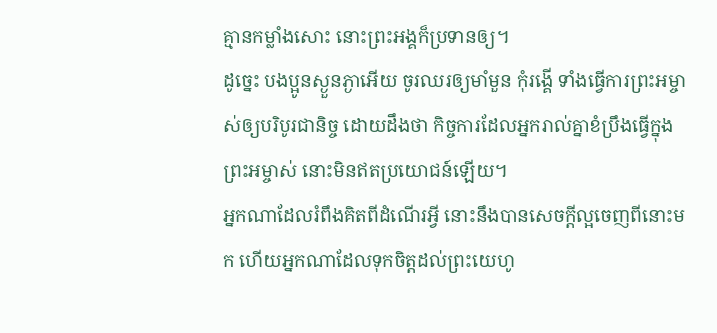គ្មានកម្លាំងសោះ នោះព្រះអង្គក៏ប្រទានឲ្យ។
ដូច្នេះ បងប្អូនស្ងួនភ្ងាអើយ ចូរឈរឲ្យមាំមួន កុំរង្គើ ទាំងធ្វើការព្រះអម្ចាស់ឲ្យបរិបូរជានិច្ច ដោយដឹងថា កិច្ចការដែលអ្នករាល់គ្នាខំប្រឹងធ្វើក្នុងព្រះអម្ចាស់ នោះមិនឥតប្រយោជន៍ឡើយ។
អ្នកណាដែលរំពឹងគិតពីដំណើរអ្វី នោះនឹងបានសេចក្ដីល្អចេញពីនោះមក ហើយអ្នកណាដែលទុកចិត្តដល់ព្រះយេហូ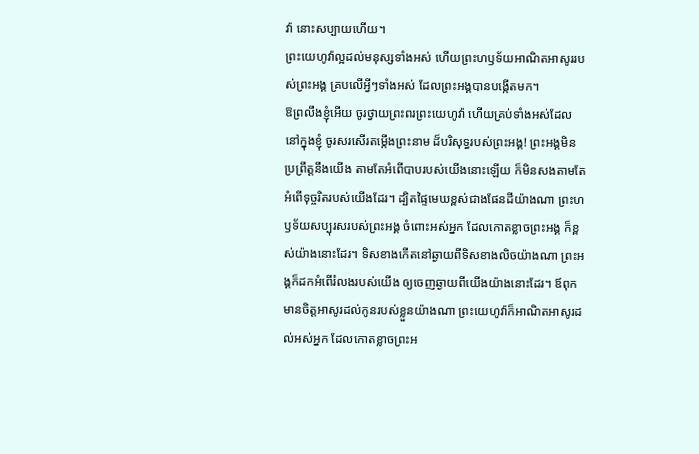វ៉ា នោះសប្បាយហើយ។
ព្រះយេហូវ៉ាល្អដល់មនុស្សទាំងអស់ ហើយព្រះហឫទ័យអាណិតអាសូររបស់ព្រះអង្គ គ្របលើអ្វីៗទាំងអស់ ដែលព្រះអង្គបានបង្កើតមក។
ឱព្រលឹងខ្ញុំអើយ ចូរថ្វាយព្រះពរព្រះយេហូវ៉ា ហើយគ្រប់ទាំងអស់ដែលនៅក្នុងខ្ញុំ ចូរសរសើរតម្កើងព្រះនាម ដ៏បរិសុទ្ធរបស់ព្រះអង្គ! ព្រះអង្គមិនប្រព្រឹត្តនឹងយើង តាមតែអំពើបាបរបស់យើងនោះឡើយ ក៏មិនសងតាមតែអំពើទុច្ចរិតរបស់យើងដែរ។ ដ្បិតផ្ទៃមេឃខ្ពស់ជាងផែនដីយ៉ាងណា ព្រះហឫទ័យសប្បុរសរបស់ព្រះអង្គ ចំពោះអស់អ្នក ដែលកោតខ្លាចព្រះអង្គ ក៏ខ្ពស់យ៉ាងនោះដែរ។ ទិសខាងកើតនៅឆ្ងាយពីទិសខាងលិចយ៉ាងណា ព្រះអង្គក៏ដកអំពើរំលងរបស់យើង ឲ្យចេញឆ្ងាយពីយើងយ៉ាងនោះដែរ។ ឪពុកមានចិត្តអាសូរដល់កូនរបស់ខ្លួនយ៉ាងណា ព្រះយេហូវ៉ាក៏អាណិតអាសូរដល់អស់អ្នក ដែលកោតខ្លាចព្រះអ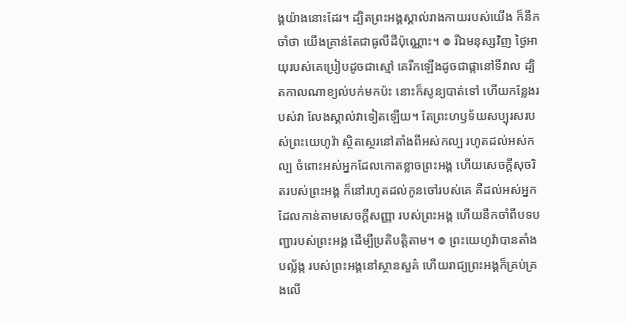ង្គយ៉ាងនោះដែរ។ ដ្បិតព្រះអង្គស្គាល់រាងកាយរបស់យើង ក៏នឹកចាំថា យើងគ្រាន់តែជាធូលីដីប៉ុណ្ណោះ។ ៙ រីឯមនុស្សវិញ ថ្ងៃអាយុរបស់គេប្រៀបដូចជាស្មៅ គេរីកឡើងដូចជាផ្កានៅទីវាល ដ្បិតកាលណាខ្យល់បក់មកប៉ះ នោះក៏សូន្យបាត់ទៅ ហើយកន្លែងរបស់វា លែងស្គាល់វាទៀតឡើយ។ តែព្រះហឫទ័យសប្បុរសរបស់ព្រះយេហូវ៉ា ស្ថិតស្ថេរនៅតាំងពីអស់កល្ប រហូតដល់អស់កល្ប ចំពោះអស់អ្នកដែលកោតខ្លាចព្រះអង្គ ហើយសេចក្ដីសុចរិតរបស់ព្រះអង្គ ក៏នៅរហូតដល់កូនចៅរបស់គេ គឺដល់អស់អ្នកដែលកាន់តាមសេចក្ដីសញ្ញា របស់ព្រះអង្គ ហើយនឹកចាំពីបទបញ្ជារបស់ព្រះអង្គ ដើម្បីប្រតិបត្តិតាម។ ៙ ព្រះយេហូវ៉ាបានតាំងបល្ល័ង្ក របស់ព្រះអង្គនៅស្ថានសួគ៌ ហើយរាជ្យព្រះអង្គក៏គ្រប់គ្រងលើ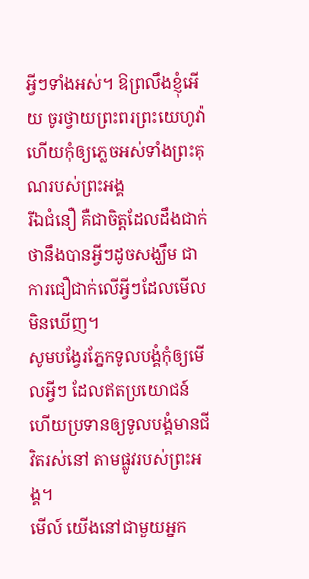អ្វីៗទាំងអស់។ ឱព្រលឹងខ្ញុំអើយ ចូរថ្វាយព្រះពរព្រះយេហូវ៉ា ហើយកុំឲ្យភ្លេចអស់ទាំងព្រះគុណរបស់ព្រះអង្គ
រីឯជំនឿ គឺជាចិត្តដែលដឹងជាក់ថានឹងបានអ្វីៗដូចសង្ឃឹម ជាការជឿជាក់លើអ្វីៗដែលមើលមិនឃើញ។
សូមបង្វែរភ្នែកទូលបង្គំកុំឲ្យមើលអ្វីៗ ដែលឥតប្រយោជន៍ ហើយប្រទានឲ្យទូលបង្គំមានជីវិតរស់នៅ តាមផ្លូវរបស់ព្រះអង្គ។
មើល៍ យើងនៅជាមួយអ្នក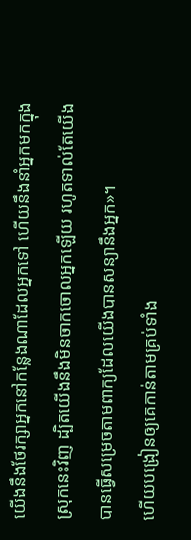យើងនឹងថែរក្សាអ្នកនៅកន្លែងណាដែលអ្នកទៅ ហើយនឹងនាំអ្នកមកក្នុងស្រុកនេះវិញ ដ្បិតយើងនឹងមិនចាកចោលអ្នកឡើយ រហូតទាល់តែយើងបានធ្វើសម្រេចតាមពាក្យដែលយើងបានសន្យានឹងអ្នក»។
ហើយបង្រៀនឲ្យគេកាន់តាមគ្រប់ទាំង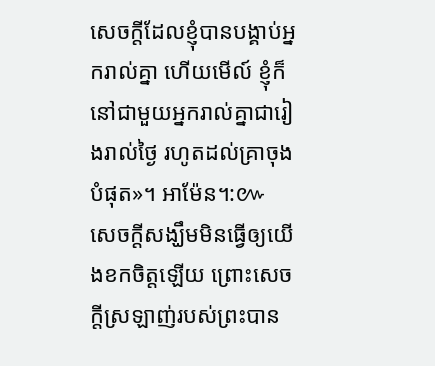សេចក្តីដែលខ្ញុំបានបង្គាប់អ្នករាល់គ្នា ហើយមើល៍ ខ្ញុំក៏នៅជាមួយអ្នករាល់គ្នាជារៀងរាល់ថ្ងៃ រហូតដល់គ្រាចុងបំផុត»។ អាម៉ែន។:៚
សេចក្តីសង្ឃឹមមិនធ្វើឲ្យយើងខកចិត្តឡើយ ព្រោះសេចក្តីស្រឡាញ់របស់ព្រះបាន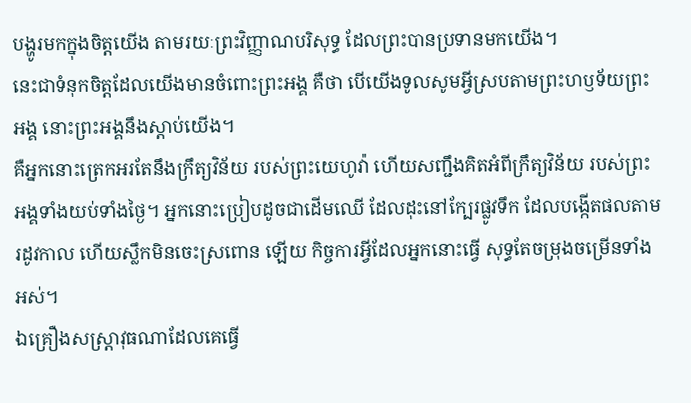បង្ហូរមកក្នុងចិត្តយើង តាមរយៈព្រះវិញ្ញាណបរិសុទ្ធ ដែលព្រះបានប្រទានមកយើង។
នេះជាទំនុកចិត្តដែលយើងមានចំពោះព្រះអង្គ គឺថា បើយើងទូលសូមអ្វីស្របតាមព្រះហឫទ័យព្រះអង្គ នោះព្រះអង្គនឹងស្តាប់យើង។
គឺអ្នកនោះត្រេកអរតែនឹងក្រឹត្យវិន័យ របស់ព្រះយេហូវ៉ា ហើយសញ្ជឹងគិតអំពីក្រឹត្យវិន័យ របស់ព្រះអង្គទាំងយប់ទាំងថ្ងៃ។ អ្នកនោះប្រៀបដូចជាដើមឈើ ដែលដុះនៅក្បែរផ្លូវទឹក ដែលបង្កើតផលតាមរដូវកាល ហើយស្លឹកមិនចេះស្រពោន ឡើយ កិច្ចការអ្វីដែលអ្នកនោះធ្វើ សុទ្ធតែចម្រុងចម្រើនទាំងអស់។
ឯគ្រឿងសស្ត្រាវុធណាដែលគេធ្វើ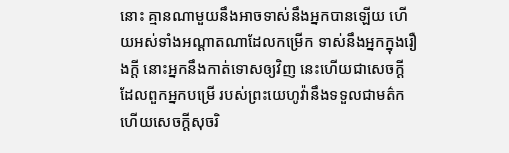នោះ គ្មានណាមួយនឹងអាចទាស់នឹងអ្នកបានឡើយ ហើយអស់ទាំងអណ្ដាតណាដែលកម្រើក ទាស់នឹងអ្នកក្នុងរឿងក្តី នោះអ្នកនឹងកាត់ទោសឲ្យវិញ នេះហើយជាសេចក្ដីដែលពួកអ្នកបម្រើ របស់ព្រះយេហូវ៉ានឹងទទួលជាមត៌ក ហើយសេចក្ដីសុចរិ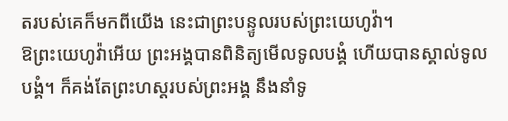តរបស់គេក៏មកពីយើង នេះជាព្រះបន្ទូលរបស់ព្រះយេហូវ៉ា។
ឱព្រះយេហូវ៉ាអើយ ព្រះអង្គបានពិនិត្យមើលទូលបង្គំ ហើយបានស្គាល់ទូលបង្គំ។ ក៏គង់តែព្រះហស្តរបស់ព្រះអង្គ នឹងនាំទូ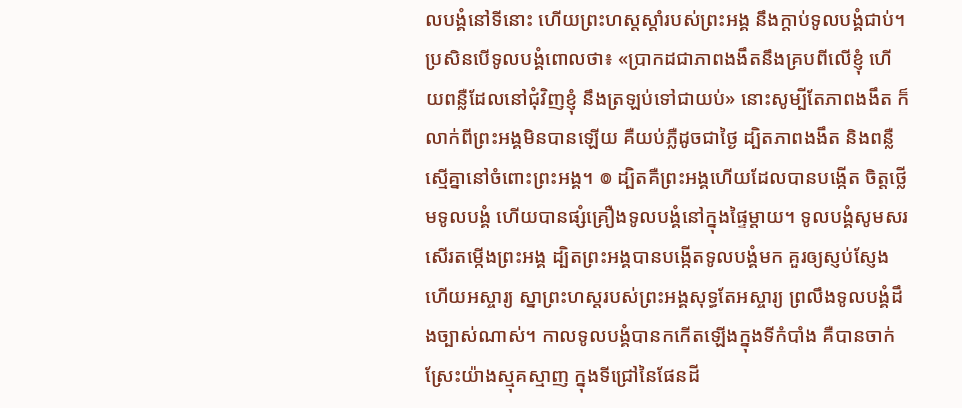លបង្គំនៅទីនោះ ហើយព្រះហស្តស្តាំរបស់ព្រះអង្គ នឹងក្តាប់ទូលបង្គំជាប់។ ប្រសិនបើទូលបង្គំពោលថា៖ «ប្រាកដជាភាពងងឹតនឹងគ្របពីលើខ្ញុំ ហើយពន្លឺដែលនៅជុំវិញខ្ញុំ នឹងត្រឡប់ទៅជាយប់» នោះសូម្បីតែភាពងងឹត ក៏លាក់ពីព្រះអង្គមិនបានឡើយ គឺយប់ភ្លឺដូចជាថ្ងៃ ដ្បិតភាពងងឹត និងពន្លឺ ស្មើគ្នានៅចំពោះព្រះអង្គ។ ៙ ដ្បិតគឺព្រះអង្គហើយដែលបានបង្កើត ចិត្តថ្លើមទូលបង្គំ ហើយបានផ្សំគ្រឿងទូលបង្គំនៅក្នុងផ្ទៃម្តាយ។ ទូលបង្គំសូមសរសើរតម្កើងព្រះអង្គ ដ្បិតព្រះអង្គបានបង្កើតទូលបង្គំមក គួរឲ្យស្ញប់ស្ញែង ហើយអស្ចារ្យ ស្នាព្រះហស្តរបស់ព្រះអង្គសុទ្ធតែអស្ចារ្យ ព្រលឹងទូលបង្គំដឹងច្បាស់ណាស់។ កាលទូលបង្គំបានកកើតឡើងក្នុងទីកំបាំង គឺបានចាក់ស្រែះយ៉ាងស្មុគស្មាញ ក្នុងទីជ្រៅនៃផែនដី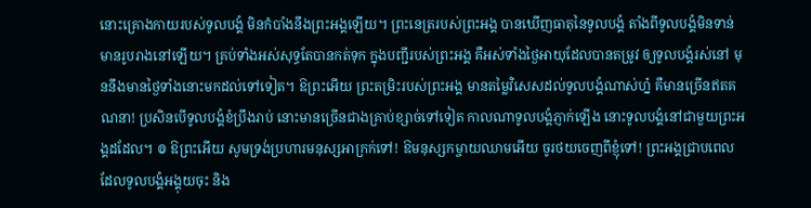នោះគ្រោងកាយរបស់ទូលបង្គំ មិនកំបាំងនឹងព្រះអង្គឡើយ។ ព្រះនេត្ររបស់ព្រះអង្គ បានឃើញធាតុនៃទូលបង្គំ តាំងពីទូលបង្គំមិនទាន់មានរូបរាងនៅឡើយ។ គ្រប់ទាំងអស់សុទ្ធតែបានកត់ទុក ក្នុងបញ្ជីរបស់ព្រះអង្គ គឺអស់ទាំងថ្ងៃអាយុដែលបានតម្រូវ ឲ្យទូលបង្គំរស់នៅ មុននឹងមានថ្ងៃទាំងនោះមកដល់ទៅទៀត។ ឱព្រះអើយ ព្រះតម្រិះរបស់ព្រះអង្គ មានតម្លៃវិសេសដល់ទូលបង្គំណាស់ហ្ន៎ គឺមានច្រើនឥតគណនា! ប្រសិនបើទូលបង្គំខំប្រឹងរាប់ នោះមានច្រើនជាងគ្រាប់ខ្សាច់ទៅទៀត កាលណាទូលបង្គំភ្ញាក់ឡើង នោះទូលបង្គំនៅជាមួយព្រះអង្គដដែល។ ៙ ឱព្រះអើយ សូមទ្រង់ប្រហារមនុស្សអាក្រក់ទៅ! ឱមនុស្សកម្ចាយឈាមអើយ ចូរថយចេញពីខ្ញុំទៅ! ព្រះអង្គជ្រាបពេលដែលទូលបង្គំអង្គុយចុះ និង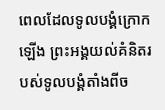ពេលដែលទូលបង្គំក្រោកឡើង ព្រះអង្គយល់គំនិតរបស់ទូលបង្គំតាំងពីច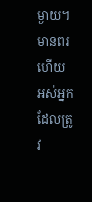ម្ងាយ។
មានពរហើយ អស់អ្នកដែលត្រូវ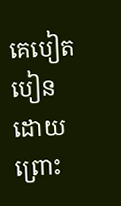គេបៀតបៀន ដោយព្រោះ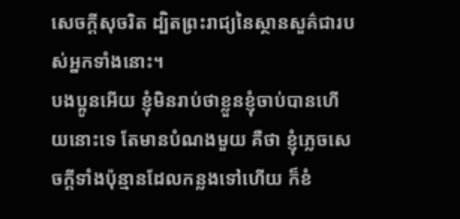សេចក្តីសុចរិត ដ្បិតព្រះរាជ្យនៃស្ថានសួគ៌ជារបស់អ្នកទាំងនោះ។
បងប្អូនអើយ ខ្ញុំមិនរាប់ថាខ្លួនខ្ញុំចាប់បានហើយនោះទេ តែមានបំណងមួយ គឺថា ខ្ញុំភ្លេចសេចក្ដីទាំងប៉ុន្មានដែលកន្លងទៅហើយ ក៏ខំ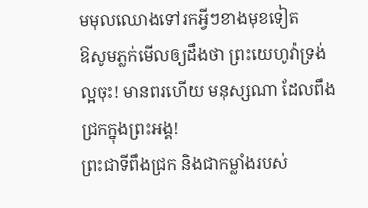មមុលឈោងទៅរកអ្វីៗខាងមុខទៀត
ឱសូមភ្លក់មើលឲ្យដឹងថា ព្រះយេហូវ៉ាទ្រង់ល្អចុះ! មានពរហើយ មនុស្សណា ដែលពឹងជ្រកក្នុងព្រះអង្គ!
ព្រះជាទីពឹងជ្រក និងជាកម្លាំងរបស់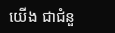យើង ជាជំនួ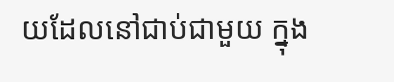យដែលនៅជាប់ជាមួយ ក្នុង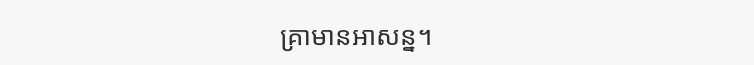គ្រាមានអាសន្ន។